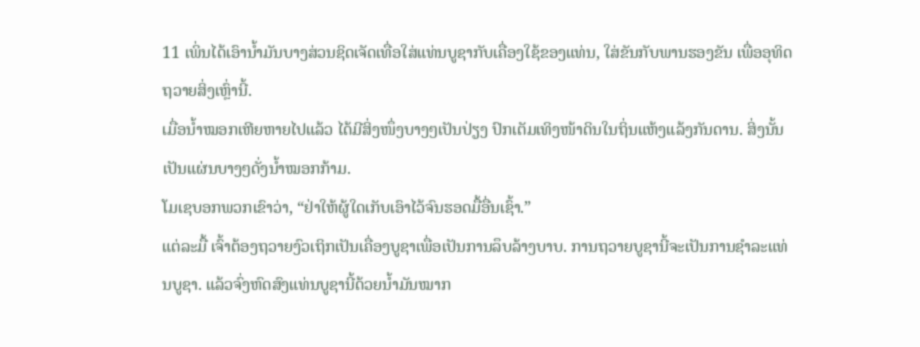11 ເພິ່ນໄດ້ເອົານໍ້າມັນບາງສ່ວນຊິດເຈັດເທື່ອໃສ່ແທ່ນບູຊາກັບເຄື່ອງໃຊ້ຂອງແທ່ນ, ໃສ່ຂັນກັບພານຮອງຂັນ ເພື່ອອຸທິດຖວາຍສິ່ງເຫຼົ່ານີ້.
ເມື່ອນໍ້າໝອກເຫີຍຫາຍໄປແລ້ວ ໄດ້ມີສິ່ງໜຶ່ງບາງໆເປັນປ່ຽງ ປົກເຕັມເທິງໜ້າດິນໃນຖິ່ນແຫ້ງແລ້ງກັນດານ. ສິ່ງນັ້ນເປັນແຜ່ນບາງໆດັ່ງນໍ້າໝອກກ້າມ.
ໂມເຊບອກພວກເຂົາວ່າ, “ຢ່າໃຫ້ຜູ້ໃດເກັບເອົາໄວ້ຈົນຮອດມື້ອື່ນເຊົ້າ.”
ແຕ່ລະມື້ ເຈົ້າຕ້ອງຖວາຍງົວເຖິກເປັນເຄື່ອງບູຊາເພື່ອເປັນການລຶບລ້າງບາບ. ການຖວາຍບູຊານີ້ຈະເປັນການຊຳລະແທ່ນບູຊາ. ແລ້ວຈົ່ງຫົດສົງແທ່ນບູຊານີ້ດ້ວຍນໍ້າມັນໝາກ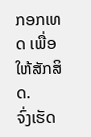ກອກເທດ ເພື່ອໃຫ້ສັກສິດ.
ຈົ່ງເຮັດ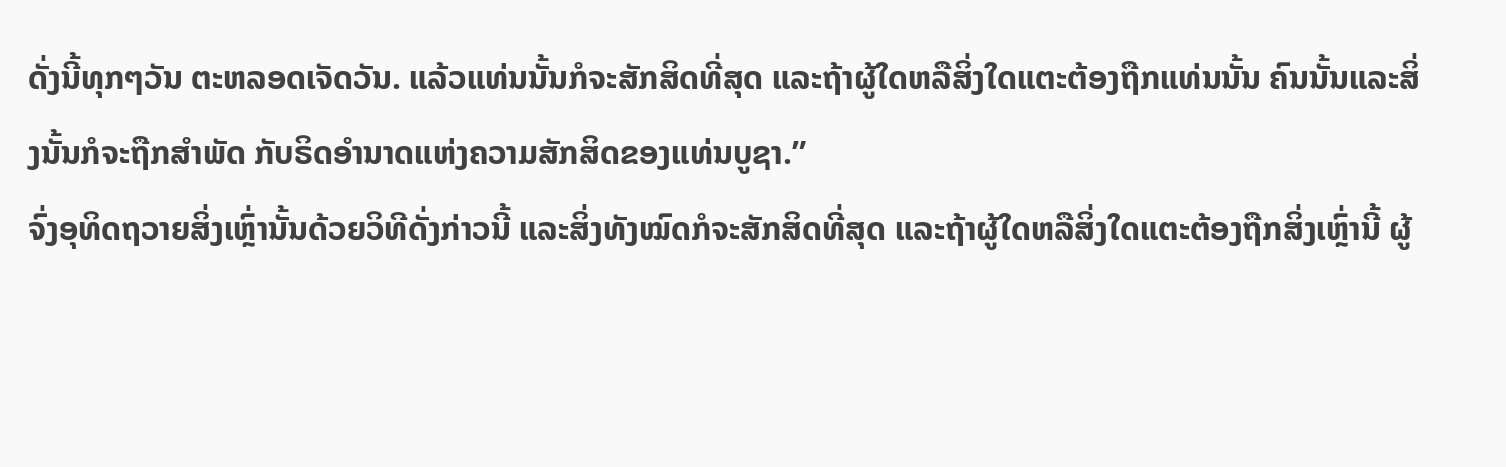ດັ່ງນີ້ທຸກໆວັນ ຕະຫລອດເຈັດວັນ. ແລ້ວແທ່ນນັ້ນກໍຈະສັກສິດທີ່ສຸດ ແລະຖ້າຜູ້ໃດຫລືສິ່ງໃດແຕະຕ້ອງຖືກແທ່ນນັ້ນ ຄົນນັ້ນແລະສິ່ງນັ້ນກໍຈະຖືກສຳພັດ ກັບຣິດອຳນາດແຫ່ງຄວາມສັກສິດຂອງແທ່ນບູຊາ.”
ຈົ່ງອຸທິດຖວາຍສິ່ງເຫຼົ່ານັ້ນດ້ວຍວິທີດັ່ງກ່າວນີ້ ແລະສິ່ງທັງໝົດກໍຈະສັກສິດທີ່ສຸດ ແລະຖ້າຜູ້ໃດຫລືສິ່ງໃດແຕະຕ້ອງຖືກສິ່ງເຫຼົ່ານີ້ ຜູ້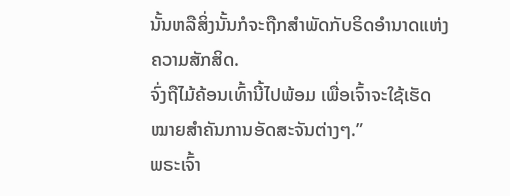ນັ້ນຫລືສິ່ງນັ້ນກໍຈະຖືກສຳພັດກັບຣິດອຳນາດແຫ່ງຄວາມສັກສິດ.
ຈົ່ງຖືໄມ້ຄ້ອນເທົ້ານີ້ໄປພ້ອມ ເພື່ອເຈົ້າຈະໃຊ້ເຮັດໝາຍສຳຄັນການອັດສະຈັນຕ່າງໆ.”
ພຣະເຈົ້າ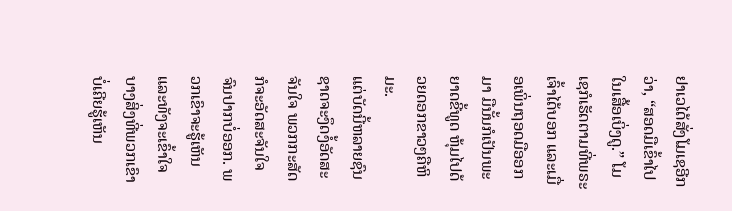ຢາເວໄດ້ສັ່ງໂມເຊອີກວ່າ, “ສອດມືເຂົ້າໄປໃນເສື້ອເບິ່ງດູ.” ໂມເຊກໍເຮັດຕາມທີ່ພຣະເຈົ້າໄດ້ບອກ ແລະເມື່ອເພິ່ນຖອດມືອອກມາ ມືນັ້ນກໍເປັນພະຍາດຂີ້ທູດ ຫຸ້ມໄປດ້ວຍດອກຂາວໆຄືຫິມະ.
ແຕ່ບັດນີ້ຫລາຍຊົນຊາດຈະງຶດງໍ້ອັດສະຈັນໃຈ ພວກກະສັດກໍຈະອັດສະຈັນໃຈຈົນປາກບໍ່ອອກ. ພວກເຂົາຈະຮູ້ເຫັນແລະທັງຈະເຂົ້າໃຈ ບາງສິ່ງທີ່ພວກເຂົາບໍ່ເຄີຍຮູ້ເຫັນ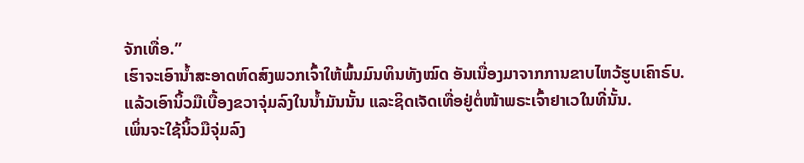ຈັກເທື່ອ.”
ເຮົາຈະເອົານໍ້າສະອາດຫົດສົງພວກເຈົ້າໃຫ້ພົ້ນມົນທິນທັງໝົດ ອັນເນື່ອງມາຈາກການຂາບໄຫວ້ຮູບເຄົາຣົບ.
ແລ້ວເອົານິ້ວມືເບື້ອງຂວາຈຸ່ມລົງໃນນໍ້າມັນນັ້ນ ແລະຊິດເຈັດເທື່ອຢູ່ຕໍ່ໜ້າພຣະເຈົ້າຢາເວໃນທີ່ນັ້ນ.
ເພິ່ນຈະໃຊ້ນິ້ວມືຈຸ່ມລົງ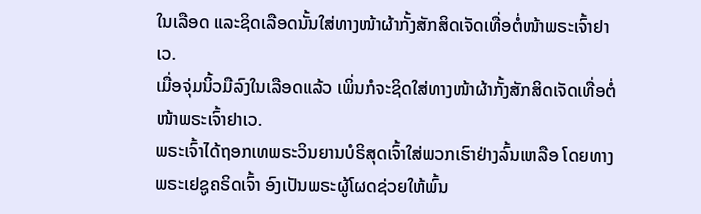ໃນເລືອດ ແລະຊິດເລືອດນັ້ນໃສ່ທາງໜ້າຜ້າກັ້ງສັກສິດເຈັດເທື່ອຕໍ່ໜ້າພຣະເຈົ້າຢາເວ.
ເມື່ອຈຸ່ມນິ້ວມືລົງໃນເລືອດແລ້ວ ເພິ່ນກໍຈະຊິດໃສ່ທາງໜ້າຜ້າກັ້ງສັກສິດເຈັດເທື່ອຕໍ່ໜ້າພຣະເຈົ້າຢາເວ.
ພຣະເຈົ້າໄດ້ຖອກເທພຣະວິນຍານບໍຣິສຸດເຈົ້າໃສ່ພວກເຮົາຢ່າງລົ້ນເຫລືອ ໂດຍທາງພຣະເຢຊູຄຣິດເຈົ້າ ອົງເປັນພຣະຜູ້ໂຜດຊ່ວຍໃຫ້ພົ້ນ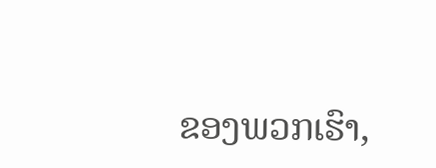ຂອງພວກເຮົາ,